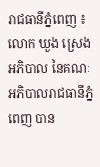រាជធានីភ្នំពេញ ៖ លោក ឃួង ស្រេង អភិបាល នៃគណៈអភិបាលរាជធានីភ្នំពេញ បាន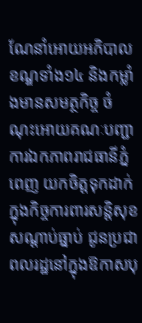ណែនាំអោយអភិបាលខណ្ឌទាំង១៤ និងកម្លាំងមានសមត្ថកិច្ច ចំណុះអោយគណៈបញ្ជាការឯកភាពរាជធានីភ្នំពេញ យកចិត្តទុកដាក់ក្នុងកិច្ចការពារសន្តិសុខ សណ្តាប់ធ្នាប់ ជូនប្រជាពលរដ្ឋនៅក្នុងឱកាសបុ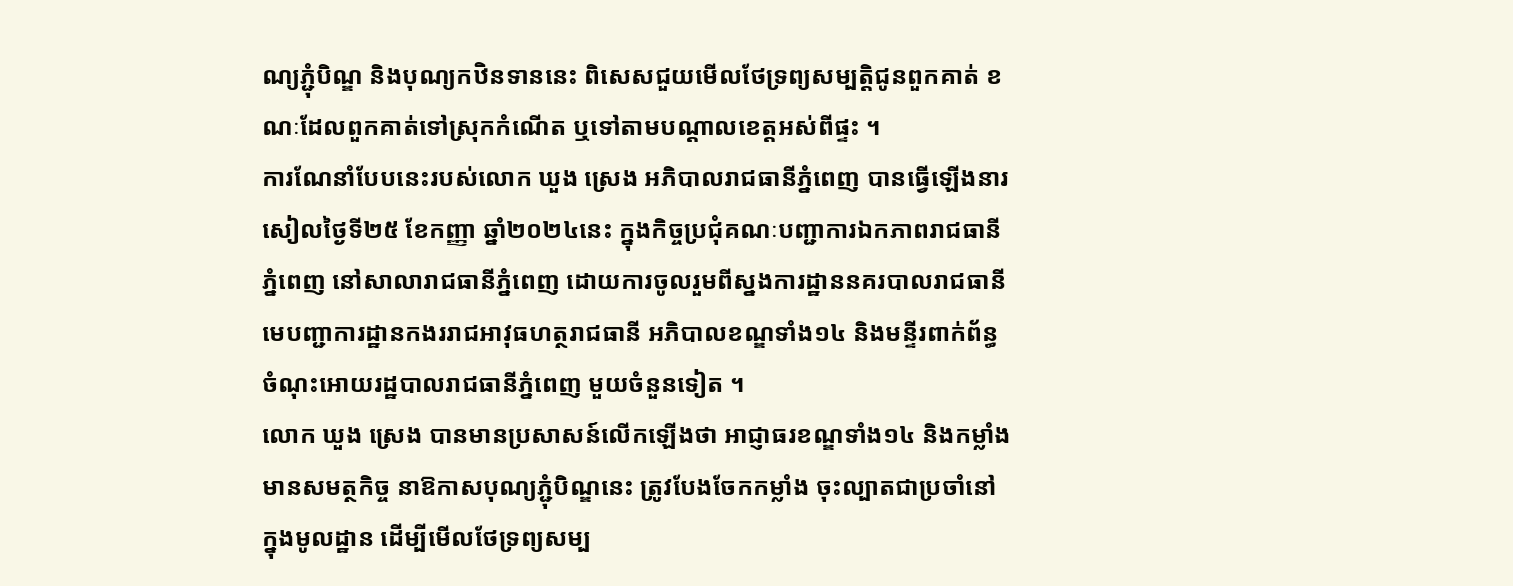ណ្យភ្ជុំបិណ្ឌ និងបុណ្យកឋិនទាននេះ ពិសេសជួយមើលថែទ្រព្យសម្បត្តិជូនពួកគាត់ ខណៈដែលពួកគាត់ទៅស្រុកកំណើត ឬទៅតាមបណ្តាលខេត្តអស់ពីផ្ទះ ។
ការណែនាំបែបនេះរបស់លោក ឃួង ស្រេង អភិបាលរាជធានីភ្នំពេញ បានធ្វើឡើងនារសៀលថ្ងៃទី២៥ ខែកញ្ញា ឆ្នាំ២០២៤នេះ ក្នុងកិច្ចប្រជុំគណៈបញ្ជាការឯកភាពរាជធានីភ្នំពេញ នៅសាលារាជធានីភ្នំពេញ ដោយការចូលរួមពីស្នងការដ្ឋាននគរបាលរាជធានី មេបញ្ជាការដ្ឋានកងររាជអាវុធហត្ថរាជធានី អភិបាលខណ្ឌទាំង១៤ និងមន្ទីរពាក់ព័ន្ធចំណុះអោយរដ្ឋបាលរាជធានីភ្នំពេញ មួយចំនួនទៀត ។
លោក ឃួង ស្រេង បានមានប្រសាសន៍លើកឡើងថា អាជ្ញាធរខណ្ឌទាំង១៤ និងកម្លាំងមានសមត្ថកិច្ច នាឱកាសបុណ្យភ្ជុំបិណ្ឌនេះ ត្រូវបែងចែកកម្លាំង ចុះល្បាតជាប្រចាំនៅក្នុងមូលដ្ឋាន ដើម្បីមើលថែទ្រព្យសម្ប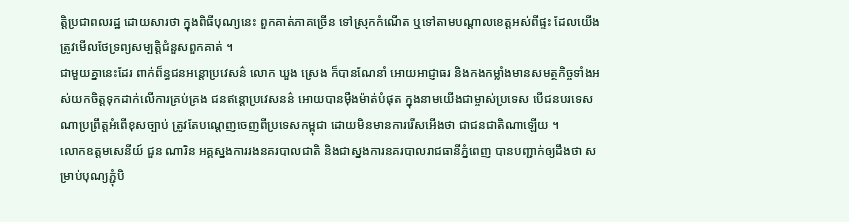ត្តិប្រជាពលរដ្ឋ ដោយសារថា ក្នុងពិធីបុណ្យនេះ ពួកគាត់ភាគច្រើន ទៅស្រុកកំណើត ឬទៅតាមបណ្តាលខេត្តអស់ពីផ្ទះ ដែលយើងត្រូវមើលថែទ្រព្យសម្បត្តិជំនួសពួកគាត់ ។
ជាមួយគ្នានេះដែរ ពាក់ព៏ន្ធជនអន្តោប្រវេសន៌ លោក ឃួង ស្រេង ក៏បានណែនាំ អោយអាជ្ញាធរ និងកងកម្លាំងមានសមត្ថកិច្ចទាំងអស់យកចិត្តទុកដាក់លើការគ្រប់គ្រង ជនឥន្តោប្រវេសនន៌ អោយបានម៉ឺងម៉ាត់បំផុត ក្នុងនាមយើងជាម្ចាស់ប្រទេស បើជនបរទេសណាប្រព្រឹត្តអំពើខុសច្បាប់ ត្រូវតែបណ្តេញចេញពីប្រទេសកម្ពុជា ដោយមិនមានការរើសអើងថា ជាជនជាតិណាឡើយ ។
លោកឧត្តមសេនីយ៍ ជួន ណារិន អគ្គស្នងការរងនគរបាលជាតិ និងជាស្នងការនគរបាលរាជធានីភ្នំពេញ បានបញ្ជាក់ឲ្យដឹងថា សម្រាប់បុណ្យភ្ជុំបិ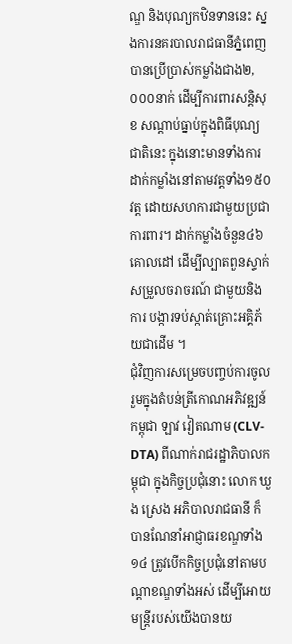ណ្ឌ និងបុណ្យកឋិនទាននេះ ស្នងការនគរបាលរាជធានីភ្នំពេញ បានប្រើប្រាស់កម្លាំងជាង២,០០០នាក់ ដើម្បីការពារសន្តិសុខ សណ្តាប់ធ្នាប់ក្នុងពិធីបុណ្យជាតិនេះ ក្នុងនោះមានទាំងការដាក់កម្លាំងនៅតាមវត្តទាំង១៥០វត្ត ដោយសហការជាមួយប្រជាការពារ។ ដាក់កម្លាំងចំនួន៤៦គោលដៅ ដើម្បីល្បាតពួនស្ទាក់ សម្រួលចរាចរណ៍ ជាមួយនិងការ បង្ការទប់ស្កាត់គ្រោះអគ្គិភ័យជាដើម ។
ជុំវិញការសម្រេចបញ្ចប់ការចូលរួមក្នុងតំបន់ត្រីកោណអភិវឌ្ឍន៍កម្ពុជា ឡាវ វៀតណាម (CLV-DTA) ពីណាក់រាជរដ្ឋាភិបាលកម្ពុជា ក្នុងកិច្ចប្រជុំនោះ លោក ឃួង ស្រេង អភិបាលរាជធានី ក៏បានណែនាំអាជ្ញាធរខណ្ឌទាំង១៤ ត្រូវបើកកិច្ចប្រជុំនៅតាមបណ្តាខណ្ឌទាំងអស់ ដើម្បីអោយមន្ត្រីរបស់យើងបានយ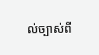ល់ច្បាស់ពី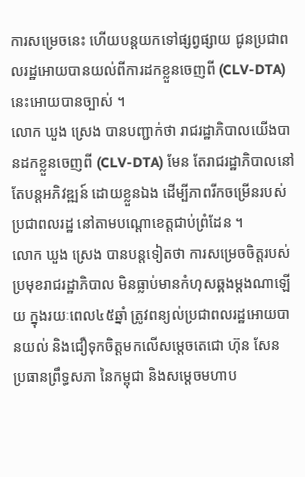ការសម្រេចនេះ ហើយបន្តយកទៅផ្សព្វផ្សាយ ជូនប្រជាពលរដ្ឋអោយបានយល់ពីការដកខ្លួនចេញពី (CLV-DTA) នេះអោយបានច្បាស់ ។
លោក ឃួង ស្រេង បានបញ្ជាក់ថា រាជរដ្ឋាភិបាលយើងបានដកខ្លួនចេញពី (CLV-DTA) មែន តែរាជរដ្ឋាភិបាលនៅតែបន្តអភិវឌ្ឍន៍ ដោយខ្លួនឯង ដើម្បីភាពរីកចម្រើនរបស់ប្រជាពលរដ្ឋ នៅតាមបណ្តោខេត្តជាប់ព្រំដែន ។
លោក ឃួង ស្រេង បានបន្តទៀតថា ការសម្រេចចិត្តរបស់ប្រមុខរាជរដ្ឋាភិបាល មិនធ្លាប់មានកំហុសឆ្គងម្តងណាឡើយ ក្នុងរយៈពេល៤៥ឆ្នាំ ត្រូវពន្យល់ប្រជាពលរដ្ឋអោយបានយល់ និងជឿទុកចិត្តមកលើសម្តេចតេជោ ហ៊ុន សែន ប្រធានព្រឹទ្ធសភា នៃកម្ពុជា និងសម្តេចមហាប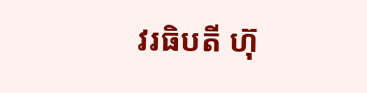វរធិបតី ហ៊ុ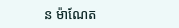ន ម៉ាណែត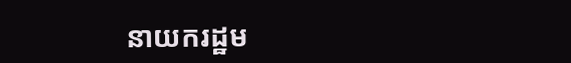នាយករដ្ឋម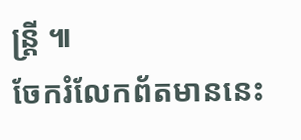ន្ត្រី ៕
ចែករំលែកព័តមាននេះ